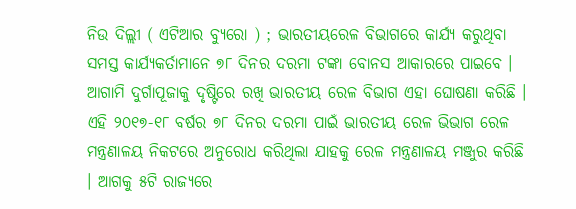ନିଉ ଦିଲ୍ଲୀ ( ଏଟିଆର ବ୍ୟୁରୋ ) ; ଭାରତୀୟରେଳ ବିଭାଗରେ କାର୍ଯ୍ୟ କରୁଥିବା ସମସ୍ତ କାର୍ଯ୍ୟକର୍ତାମାନେ ୭୮ ଦିନର ଦରମା ଟଙ୍କା ବୋନସ ଆକାରରେ ପାଇବେ । ଆଗାମି ଦୁର୍ଗାପୂଜାକୁ ଦୃଷ୍ଟିରେ ରଖି ଭାରତୀୟ ରେଳ ବିଭାଗ ଏହା ଘୋଷଣା କରିଛି ।
ଏହି ୨୦୧୭-୧୮ ବର୍ଷର ୭୮ ଦିନର ଦରମା ପାଇଁ ଭାରତୀୟ ରେଳ ଭିଭାଗ ରେଳ ମନ୍ତ୍ରଣାଳୟ ନିକଟରେ ଅନୁରୋଧ କରିଥିଲା ଯାହକୁ ରେଳ ମନ୍ତ୍ରଣାଳୟ ମଞ୍ଜୁର କରିଛି । ଆଗକୁ ୫ଟି ରାଜ୍ୟରେ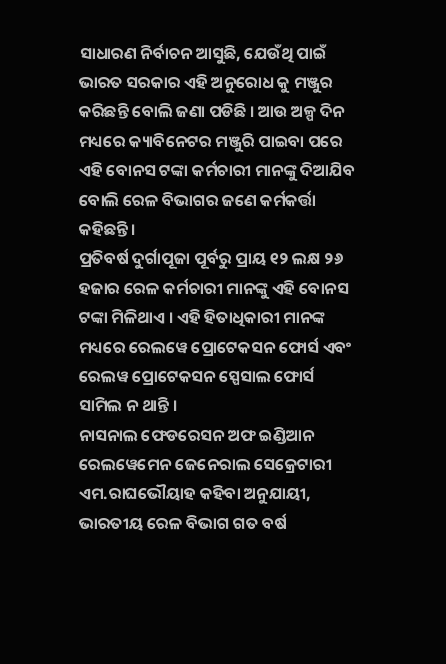ସାଧାରଣ ନିର୍ବାଚନ ଆସୁଛି, ଯେଉଁଥି ପାଇଁ ଭାରତ ସରକାର ଏହି ଅନୁରୋଧ କୁ ମଞ୍ଜୁର କରିଛନ୍ତି ବୋଲି ଜଣା ପଡିଛି । ଆଉ ଅଳ୍ପ ଦିନ ମଧ୍ୟରେ କ୍ୟାବିନେଟର ମଞ୍ଜୁରି ପାଇବା ପରେ ଏହି ବୋନସ ଟଙ୍କା କର୍ମଚାରୀ ମାନଙ୍କୁ ଦିଆଯିବ ବୋଲି ରେଳ ବିଭାଗର ଜଣେ କର୍ମକର୍ତ୍ତା କହିଛନ୍ତି ।
ପ୍ରତିବର୍ଷ ଦୁର୍ଗାପୂଜା ପୂର୍ବରୁ ପ୍ରାୟ ୧୨ ଲକ୍ଷ ୨୬ ହଜାର ରେଳ କର୍ମଚାରୀ ମାନଙ୍କୁ ଏହି ବୋନସ ଟଙ୍କା ମିଳିଥାଏ । ଏହି ହିତାଧିକାରୀ ମାନଙ୍କ ମଧ୍ୟରେ ରେଲୱେ ପ୍ରୋଟେକସନ ଫୋର୍ସ ଏବଂ ରେଲୱ ପ୍ରୋଟେକସନ ସ୍ପେସାଲ ଫୋର୍ସ ସାମିଲ ନ ଥାନ୍ତି ।
ନାସନାଲ ଫେଡରେସନ ଅଫ ଇଣ୍ଡିଆନ ରେଲୱେମେନ ଜେନେରାଲ ସେକ୍ରେଟାରୀ ଏମ.ରାଘଭୌୟାହ କହିବା ଅନୁଯାୟୀ, ଭାରତୀୟ ରେଳ ବିଭାଗ ଗତ ବର୍ଷ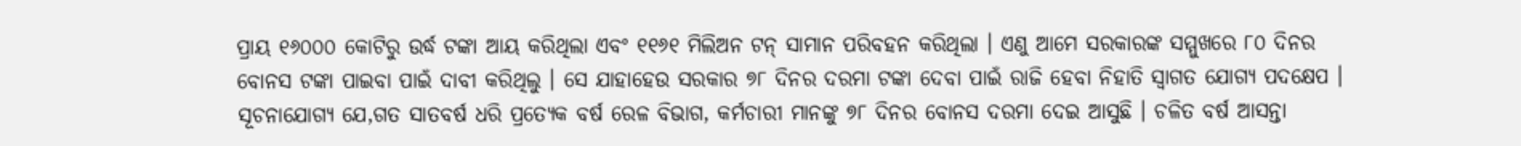ପ୍ରାୟ ୧୬୦୦୦ କୋଟିରୁ ଉର୍ଦ୍ଧ ଟଙ୍କା ଆୟ କରିଥିଲା ଏବଂ ୧୧୬୧ ମିଲିଅନ ଟନ୍ ସାମାନ ପରିବହନ କରିଥିଲା । ଏଣୁ ଆମେ ସରକାରଙ୍କ ସମ୍ମୁଖରେ ୮୦ ଦିନର ବୋନସ ଟଙ୍କା ପାଇବା ପାଇଁ ଦାବୀ କରିଥିଲୁ । ସେ ଯାହାହେଉ ସରକାର ୭୮ ଦିନର ଦରମା ଟଙ୍କା ଦେବା ପାଇଁ ରାଜି ହେବା ନିହାତି ସ୍ୱାଗତ ଯୋଗ୍ୟ ପଦକ୍ଷେପ ।
ସୂଚନାଯୋଗ୍ୟ ଯେ,ଗତ ସାତବର୍ଷ ଧରି ପ୍ରତ୍ୟେକ ବର୍ଷ ରେଳ ବିଭାଗ, କର୍ମଚାରୀ ମାନଙ୍କୁ ୭୮ ଦିନର ବୋନସ ଦରମା ଦେଇ ଆସୁଛି । ଚଳିତ ବର୍ଷ ଆସନ୍ତା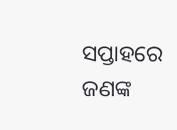ସପ୍ତାହରେ ଜଣଙ୍କ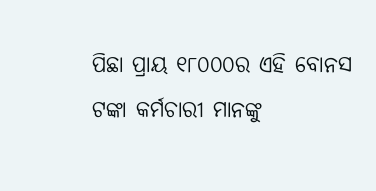ପିଛା ପ୍ରାୟ ୧୮୦୦୦ର ଏହି ବୋନସ ଟଙ୍କା କର୍ମଚାରୀ ମାନଙ୍କୁ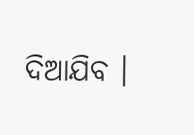ଦିଆଯିବ ।